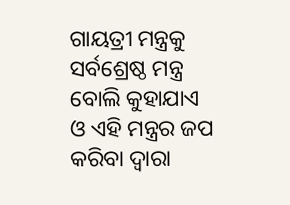ଗାୟତ୍ରୀ ମନ୍ତ୍ରକୁ ସର୍ବଶ୍ରେଷ୍ଠ ମନ୍ତ୍ର ବୋଲି କୁହାଯାଏ ଓ ଏହି ମନ୍ତ୍ରର ଜପ କରିବା ଦ୍ଵାରା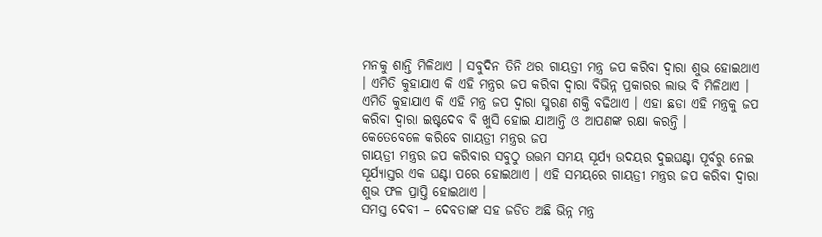ମନକୁ ଶାନ୍ତି ମିଳିଥାଏ । ସବୁଦିନ ତିନି ଥର ଗାୟତ୍ରୀ ମନ୍ତ୍ର ଜପ କରିବା ଦ୍ଵାରା ଶୁଭ ହୋଇଥାଏ । ଏମିତି କୁହାଯାଏ କି ଏହି ମନ୍ତ୍ରର ଜପ କରିବା ଦ୍ଵାରା ବିଭିନ୍ନ ପ୍ରକାରର ଲାଭ ବି ମିଳିଥାଏ । ଏମିତି କୁହାଯାଏ କି ଏହି ମନ୍ତ୍ର ଜପ ଦ୍ଵାରା ସ୍ମରଣ ଶକ୍ତି ବଢିଥାଏ । ଏହା ଛଡା ଏହି ମନ୍ତ୍ରକୁ ଜପ କରିବା ଦ୍ଵାରା ଇଷ୍ଟଦେବ ବି ଖୁସି ହୋଇ ଯାଆନ୍ତି ଓ ଆପଣଙ୍କ ରକ୍ଷା କରନ୍ତି ।
କେତେବେଳେ କରିବେ ଗାୟତ୍ରୀ ମନ୍ତ୍ରର ଜପ
ଗାୟତ୍ରୀ ମନ୍ତ୍ରର ଜପ କରିବାର ସବୁଠୁ ଉତ୍ତମ ସମୟ ସୂର୍ଯ୍ୟ ଉଦୟର ଦୁଇଘଣ୍ଟା ପୂର୍ବରୁ ନେଇ ସୂର୍ଯ୍ୟାସ୍ତର ଏକ ଘଣ୍ଟା ପରେ ହୋଇଥାଏ । ଏହି ସମୟରେ ଗାୟତ୍ରୀ ମନ୍ତ୍ରର ଜପ କରିବା ଦ୍ଵାରା ଶୁଭ ଫଳ ପ୍ରାପ୍ତି ହୋଇଥାଏ ।
ସମସ୍ତ ଦେବୀ – ଦେବତାଙ୍କ ସହ ଜଡିତ ଅଛି ଭିନ୍ନ ମନ୍ତ୍ର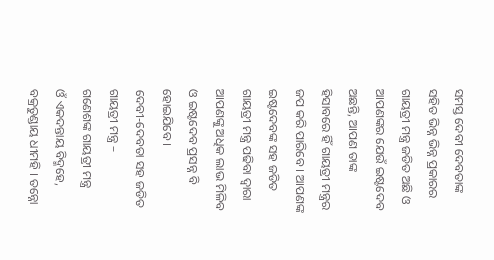ସମସ୍ତ ଦେବୀ ଦେବତାଙ୍କ ସହିତ ଭିନ୍ନ ଭିନ୍ନ ପ୍ରକାରର ଗାୟତ୍ରୀ ମନ୍ତ୍ର ଜଡିତ ଅଛି ଓ ଆପଣଙ୍କର ଯେଉଁ ଇଷ୍ଟଦେବ ଅଛନ୍ତି, ଆପଣ ତାଙ୍କ ହିସାବରେ ହିଁ ଗାୟତ୍ରୀ ମନ୍ତ୍ରର ଜପ କରି ପାରିବେ । ଆପଣଙ୍କ ଇଷ୍ଟଦେବଙ୍କ ସହ ଜଡିତ ଗାୟତ୍ରୀ ମନ୍ତ୍ର ପଢିବା ଦ୍ଵାରା ଆପଣଙ୍କୁ ଅଧିକ ଲାଭ ମିଳିବ ଓ ଇଷ୍ଟଦେବ ପ୍ରସନ୍ନ ବି ହୋଇଯିବେ ।
ଦେବୀ-ଦେବତା ସହ ଜଡିତ ଗାୟତ୍ରୀ ମନ୍ତ୍ର –
ଗଣେଶଙ୍କ ଗାୟତ୍ରୀ ମନ୍ତ୍ର
ଓଁ ଏକଦନ୍ତାୟ ବିଦ୍ମହେ, ବକ୍ରତୁଣ୍ଡାୟ ଧୀମହି । ତନ୍ନୋ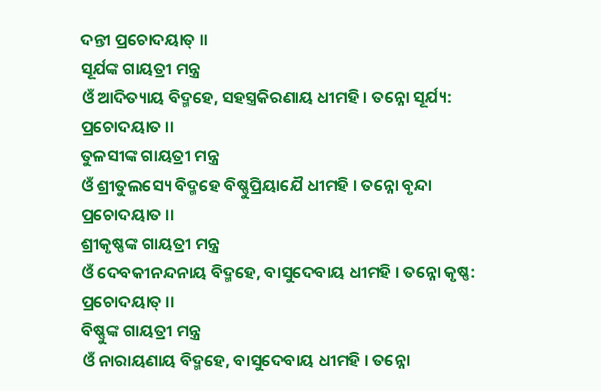ଦନ୍ତୀ ପ୍ରଚୋଦୟାତ୍ ।।
ସୂର୍ଯଙ୍କ ଗାୟତ୍ରୀ ମନ୍ତ୍ର
ଓଁ ଆଦିତ୍ୟାୟ ବିଦ୍ମହେ, ସହସ୍ତ୍ରକିରଣାୟ ଧୀମହି । ତନ୍ନୋ ସୂର୍ଯ୍ୟ: ପ୍ରଚୋଦୟାତ ।।
ତୁଳସୀଙ୍କ ଗାୟତ୍ରୀ ମନ୍ତ୍ର
ଓଁ ଶ୍ରୀତୁଲସ୍ୟେ ବିଦ୍ମହେ ବିଷ୍ଣୁପ୍ରିୟାଯୈ ଧୀମହି । ତନ୍ନୋ ବୃନ୍ଦା ପ୍ରଚୋଦୟାତ ।।
ଶ୍ରୀକୃଷ୍ଣଙ୍କ ଗାୟତ୍ରୀ ମନ୍ତ୍ର
ଓଁ ଦେବକୀନନ୍ଦନାୟ ବିଦ୍ମହେ, ବାସୁଦେବାୟ ଧୀମହି । ତନ୍ନୋ କୃଷ୍ଣ: ପ୍ରଚୋଦୟାତ୍ ।।
ବିଷ୍ଣୁଙ୍କ ଗାୟତ୍ରୀ ମନ୍ତ୍ର
ଓଁ ନାରାୟଣାୟ ବିଦ୍ମହେ, ବାସୁଦେବାୟ ଧୀମହି । ତନ୍ନୋ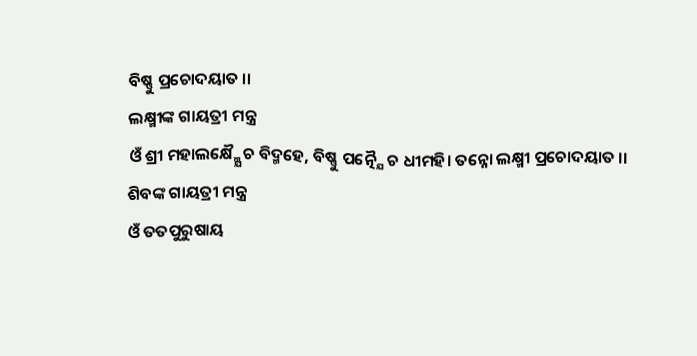ବିଷ୍ଣୁ ପ୍ରଚୋଦୟାତ ।।
ଲକ୍ଷ୍ମୀଙ୍କ ଗାୟତ୍ରୀ ମନ୍ତ୍ର
ଓଁ ଶ୍ରୀ ମହାଲକ୍ଷ୍ମ୍ଯୈ ଚ ବିଦ୍ମହେ, ବିଷ୍ଣୁ ପତ୍ନ୍ଯୈ ଚ ଧୀମହି। ତନ୍ନୋ ଲକ୍ଷ୍ମୀ ପ୍ରଚୋଦୟାତ ।।
ଶିବଙ୍କ ଗାୟତ୍ରୀ ମନ୍ତ୍ର
ଓଁ ତତପୁରୁଷାୟ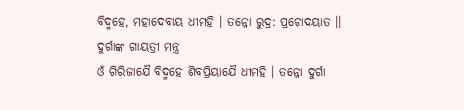ବିଦ୍ମହେ, ମହାଦେବାୟ ଧୀମହି । ତନ୍ନୋ ରୁଦ୍ର: ପ୍ରଚୋଦୟାତ ।।
ଦୁର୍ଗାଙ୍କ ଗାୟତ୍ରୀ ମନ୍ତ୍ର
ଓଁ ଗିରିଜାଯୈ ବିଦ୍ମହେ ଶିବପ୍ରିୟାଯୈ ଧୀମହି । ତନ୍ନୋ ଦୁର୍ଗା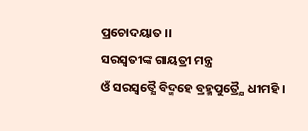ପ୍ରଚୋଦୟାତ ।।
ସରସ୍ୱତୀଙ୍କ ଗାୟତ୍ରୀ ମନ୍ତ୍ର
ଓଁ ସରସ୍ୱତ୍ଯୈ ବିଦ୍ମହେ ବ୍ରହ୍ମପୁତ୍ର୍ଯୈ ଧୀମହି ।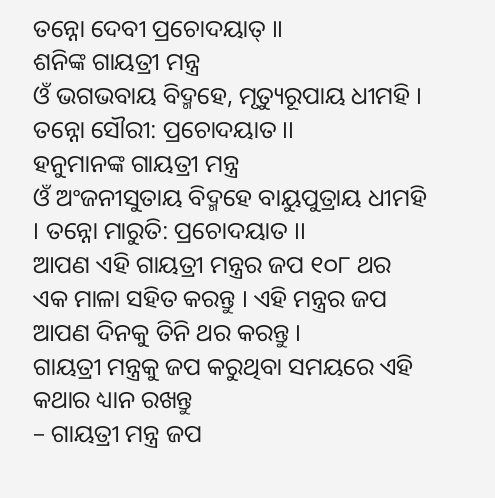ତନ୍ନୋ ଦେବୀ ପ୍ରଚୋଦୟାତ୍ ।।
ଶନିଙ୍କ ଗାୟତ୍ରୀ ମନ୍ତ୍ର
ଓଁ ଭଗଭବାୟ ବିଦ୍ମହେ, ମୃତ୍ୟୁରୂପାୟ ଧୀମହି । ତନ୍ନୋ ସୌରୀ: ପ୍ରଚୋଦୟାତ ।।
ହନୁମାନଙ୍କ ଗାୟତ୍ରୀ ମନ୍ତ୍ର
ଓଁ ଅଂଜନୀସୁତାୟ ବିଦ୍ମହେ ବାୟୁପୁତ୍ରାୟ ଧୀମହି । ତନ୍ନୋ ମାରୁତି: ପ୍ରଚୋଦୟାତ ।।
ଆପଣ ଏହି ଗାୟତ୍ରୀ ମନ୍ତ୍ରର ଜପ ୧୦୮ ଥର ଏକ ମାଳା ସହିତ କରନ୍ତୁ । ଏହି ମନ୍ତ୍ରର ଜପ ଆପଣ ଦିନକୁ ତିନି ଥର କରନ୍ତୁ ।
ଗାୟତ୍ରୀ ମନ୍ତ୍ରକୁ ଜପ କରୁଥିବା ସମୟରେ ଏହି କଥାର ଧ୍ୟାନ ରଖନ୍ତୁ
– ଗାୟତ୍ରୀ ମନ୍ତ୍ର ଜପ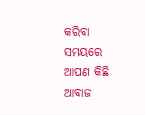କରିବା ସମୟରେ ଆପଣ କିଛି ଆବାଜ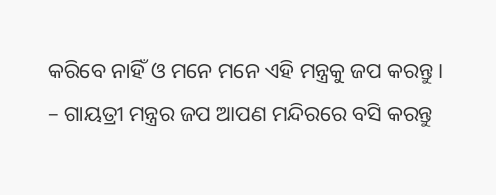କରିବେ ନାହିଁ ଓ ମନେ ମନେ ଏହି ମନ୍ତ୍ରକୁ ଜପ କରନ୍ତୁ ।
– ଗାୟତ୍ରୀ ମନ୍ତ୍ରର ଜପ ଆପଣ ମନ୍ଦିରରେ ବସି କରନ୍ତୁ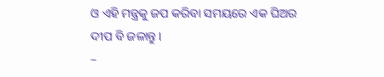ଓ ଏହି ମନ୍ତ୍ରକୁ ଜପ କରିବା ସମୟରେ ଏକ ଘିଅର ଦୀପ ବି ଜଳାନ୍ତୁ ।
–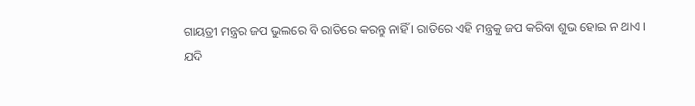ଗାୟତ୍ରୀ ମନ୍ତ୍ରର ଜପ ଭୁଲରେ ବି ରାତିରେ କରନ୍ତୁ ନାହିଁ । ରାତିରେ ଏହି ମନ୍ତ୍ରକୁ ଜପ କରିବା ଶୁଭ ହୋଇ ନ ଥାଏ ।
ଯଦି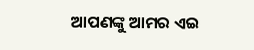ଆପଣଙ୍କୁ ଆମର ଏଇ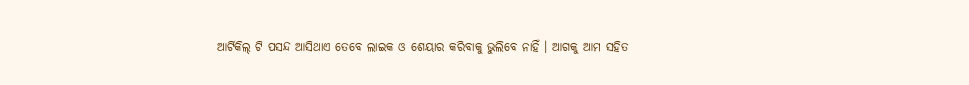ଆର୍ଟିକିଲ୍ ଟି ପସନ୍ଦ ଆସିଥାଏ ତେବେ ଲାଇକ ଓ ଶେୟାର କରିବାକୁ ଭୁଲିବେ ନାହିଁ । ଆଗକୁ ଆମ ସହିତ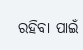ରହିବା ପାଇଁ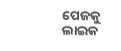ପେଜକୁ ଲାଇକ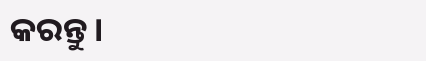କରନ୍ତୁ ।